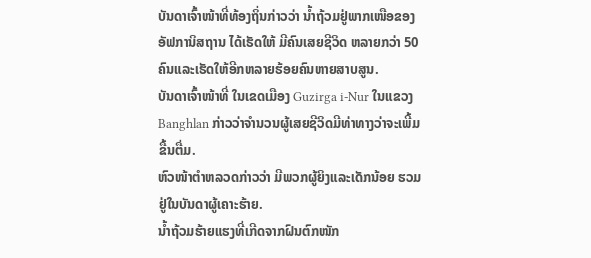ບັນດາເຈົ້າໜ້າທີ່ທ້ອງຖິ່ນກ່າວວ່າ ນ້ຳຖ້ວມຢູ່ພາກເໜືອຂອງ
ອັຟການິສຖານ ໄດ້ເຮັດໃຫ້ ມີຄົນເສຍຊີວິດ ຫລາຍກວ່າ 50
ຄົນແລະເຮັດໃຫ້ອີກຫລາຍຮ້ອຍຄົນຫາຍສາບສູນ.
ບັນດາເຈົ້າໜ້າທີ່ ໃນເຂດເມືອງ Guzirga i-Nur ໃນແຂວງ
Banghlan ກ່າວວ່າຈຳນວນຜູ້ເສຍຊີວິດມີທ່າທາງວ່າຈະເພີ້ມ
ຂື້ນຕື່ມ.
ຫົວໜ້າຕຳຫລວດກ່າວວ່າ ມີພວກຜູ້ຍິງແລະເດັກນ້ອຍ ຮວມ
ຢູ່ໃນບັນດາຜູ້ເຄາະຮ້າຍ.
ນ້ຳຖ້ວມຮ້າຍແຮງທີ່ເກີດຈາກຝົນຕົກໜັກ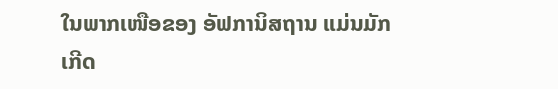ໃນພາກເໜືອຂອງ ອັຟການິສຖານ ແມ່ນມັກ
ເກີດ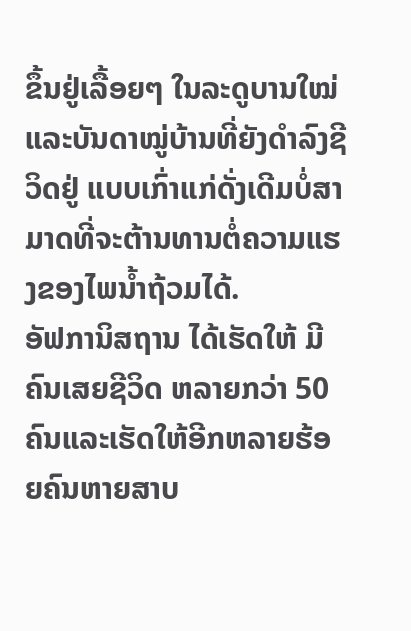ຂຶ້ນຢູ່ເລື້ອຍໆ ໃນລະດູບານໃໝ່ ແລະບັນດາໝູ່ບ້ານທີ່ຍັງດຳລົງຊີວິດຢູ່ ແບບເກົ່າແກ່ດັ່ງເດີມບໍ່ສາມາດທີ່ຈະຕ້ານທານຕໍ່ຄວາມແຮງຂອງໄພນ້ຳຖ້ວມໄດ້.
ອັຟການິສຖານ ໄດ້ເຮັດໃຫ້ ມີຄົນເສຍຊີວິດ ຫລາຍກວ່າ 50
ຄົນແລະເຮັດໃຫ້ອີກຫລາຍຮ້ອຍຄົນຫາຍສາບ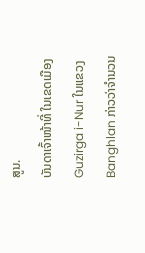ສູນ.
ບັນດາເຈົ້າໜ້າທີ່ ໃນເຂດເມືອງ Guzirga i-Nur ໃນແຂວງ
Banghlan ກ່າວວ່າຈຳນວນ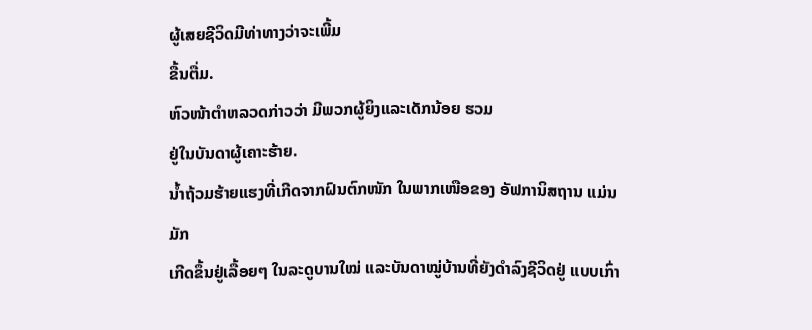ຜູ້ເສຍຊີວິດມີທ່າທາງວ່າຈະເພີ້ມ
ຂື້ນຕື່ມ.
ຫົວໜ້າຕຳຫລວດກ່າວວ່າ ມີພວກຜູ້ຍິງແລະເດັກນ້ອຍ ຮວມ
ຢູ່ໃນບັນດາຜູ້ເຄາະຮ້າຍ.
ນ້ຳຖ້ວມຮ້າຍແຮງທີ່ເກີດຈາກຝົນຕົກໜັກ ໃນພາກເໜືອຂອງ ອັຟການິສຖານ ແມ່ນມັກ
ເກີດຂຶ້ນຢູ່ເລື້ອຍໆ ໃນລະດູບານໃໝ່ ແລະບັນດາໝູ່ບ້ານທີ່ຍັງດຳລົງຊີວິດຢູ່ ແບບເກົ່າ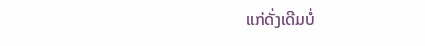ແກ່ດັ່ງເດີມບໍ່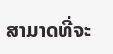ສາມາດທີ່ຈະ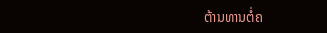ຕ້ານທານຕໍ່ຄ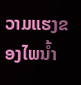ວາມແຮງຂອງໄພນ້ຳ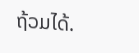ຖ້ວມໄດ້.